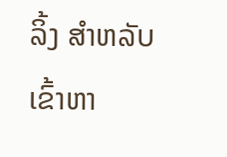ລິ້ງ ສຳຫລັບເຂົ້າຫາ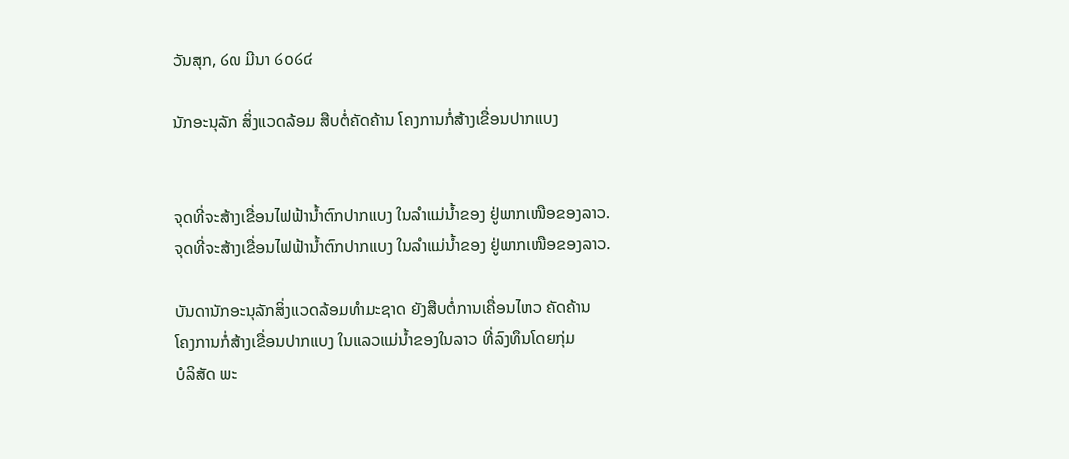ວັນສຸກ, ໒໙ ມີນາ ໒໐໒໔

ນັກອະນຸລັກ ສິ່ງແວດລ້ອມ ສືບຕໍ່ຄັດຄ້ານ ໂຄງການກໍ່ສ້າງເຂື່ອນປາກແບງ


ຈຸດທີ່ຈະສ້າງເຂື່ອນໄຟຟ້ານໍ້າຕົກປາກແບງ ໃນລໍາແມ່ນໍ້າຂອງ ຢູ່ພາກເໜືອຂອງລາວ.
ຈຸດທີ່ຈະສ້າງເຂື່ອນໄຟຟ້ານໍ້າຕົກປາກແບງ ໃນລໍາແມ່ນໍ້າຂອງ ຢູ່ພາກເໜືອຂອງລາວ.

ບັນດານັກອະນຸລັກສິ່ງແວດລ້ອມທຳມະຊາດ ຍັງສືບຕໍ່ການເຄື່ອນໄຫວ ຄັດຄ້ານ
ໂຄງການກໍ່ສ້າງເຂື່ອນປາກແບງ ໃນແລວແມ່ນ້ຳຂອງໃນລາວ ທີ່ລົງທຶນໂດຍກຸ່ມ
ບໍລິສັດ ພະ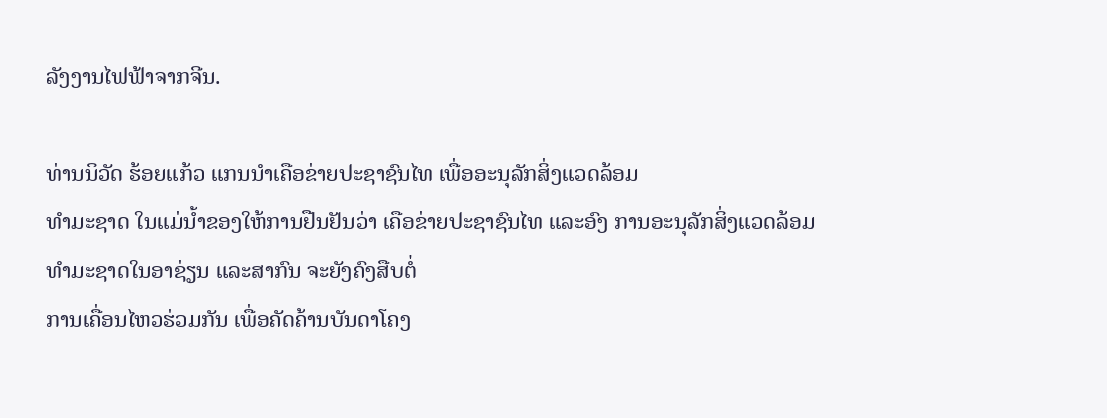ລັງງານໄຟຟ້າຈາກຈີນ.

ທ່ານນິວັດ ຮ້ອຍແກ້ວ ແກນນຳເຄືອຂ່າຍປະຊາຊົນໄທ ເພື່ອອະນຸລັກສິ່ງແວດລ້ອມ
ທຳມະຊາດ ໃນແມ່ນ້ຳຂອງໃຫ້ການຢືນຢັນວ່າ ເຄືອຂ່າຍປະຊາຊົນໄທ ແລະອົງ ການອະນຸລັກສິ່ງແວດລ້ອມທຳມະຊາດໃນອາຊ່ຽນ ແລະສາກົນ ຈະຍັງຄົງສືບຕໍ່
ການເຄື່ອນໄຫວຮ່ວມກັນ ເພື່ອຄັດຄ້ານບັນດາໂຄງ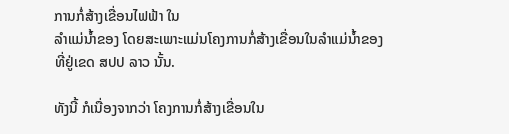ການກໍ່ສ້າງເຂື່ອນໄຟຟ້າ ໃນ
ລໍາແມ່ນ້ຳຂອງ ໂດຍສະເພາະແມ່ນໂຄງການກໍ່ສ້າງເຂື່ອນໃນລໍາແມ່ນ້ຳຂອງ
ທີ່ຢູ່ເຂດ ສປປ ລາວ ນັ້ນ.

ທັງນີ້ ກໍເນື່ອງຈາກວ່າ ໂຄງການກໍ່ສ້າງເຂື່ອນໃນ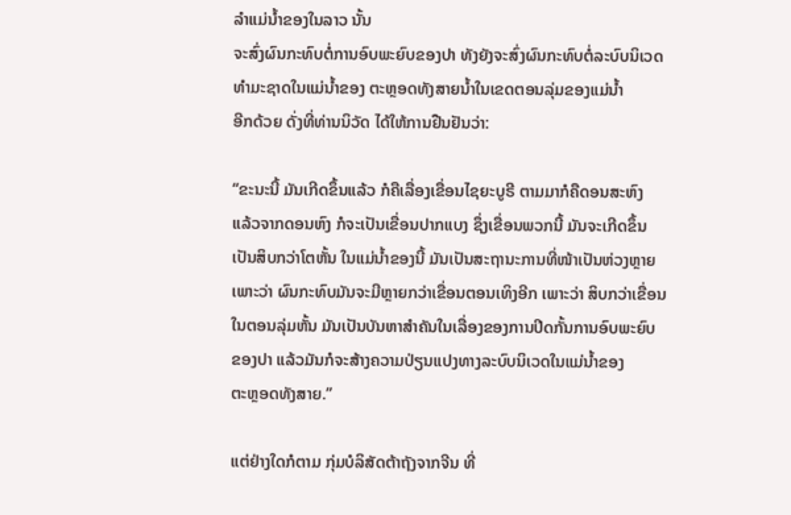ລໍາແມ່ນ້ຳຂອງໃນລາວ ນັ້ນ
ຈະສົ່ງຜົນກະທົບຕໍ່ການອົບພະຍົບຂອງປາ ທັງຍັງຈະສົ່ງຜົນກະທົບຕໍ່ລະບົບນິເວດ
ທຳມະຊາດໃນແມ່ນ້ຳຂອງ ຕະຫຼອດທັງສາຍນໍ້າໃນເຂດຕອນລຸ່ມຂອງແມ່ນ້ຳ
ອີກດ້ວຍ ດັ່ງທີ່ທ່ານນິວັດ ໄດ້ໃຫ້ການຢືນຢັນວ່າ:

“ຂະນະນີ້ ມັນເກີດຂຶ້ນແລ້ວ ກໍຄືເລື່ອງເຂື່ອນໄຊຍະບູຣີ ຕາມມາກໍຄືດອນສະຫົງ
ແລ້ວຈາກດອນຫົງ ກໍຈະເປັນເຂື່ອນປາກແບງ ຊຶ່ງເຂື່ອນພວກນີ້ ມັນຈະເກີດຂຶ້ນ
ເປັນສິບກວ່າໂຕຫັ້ນ ໃນແມ່ນ້ຳຂອງນີ້ ມັນເປັນສະຖານະການທີ່ໜ້າເປັນຫ່ວງຫຼາຍ
ເພາະວ່າ ຜົນກະທົບມັນຈະມີຫຼາຍກວ່າເຂື່ອນຕອນເທິງອີກ ເພາະວ່າ ສິບກວ່າເຂື່ອນ
ໃນຕອນລຸ່ມຫັ້ນ ມັນເປັນບັນຫາສຳຄັນໃນເລື່ອງຂອງການປິດກັ້ນການອົບພະຍົບ
ຂອງປາ ແລ້ວມັນກໍຈະສ້າງຄວາມປ່ຽນແປງທາງລະບົບນິເວດໃນແມ່ນ້ຳຂອງ
ຕະຫຼອດທັງສາຍ.”

ແຕ່ຢ່າງໃດກໍຕາມ ກຸ່ມບໍລິສັດຕ້າຖັງຈາກຈີນ ທີ່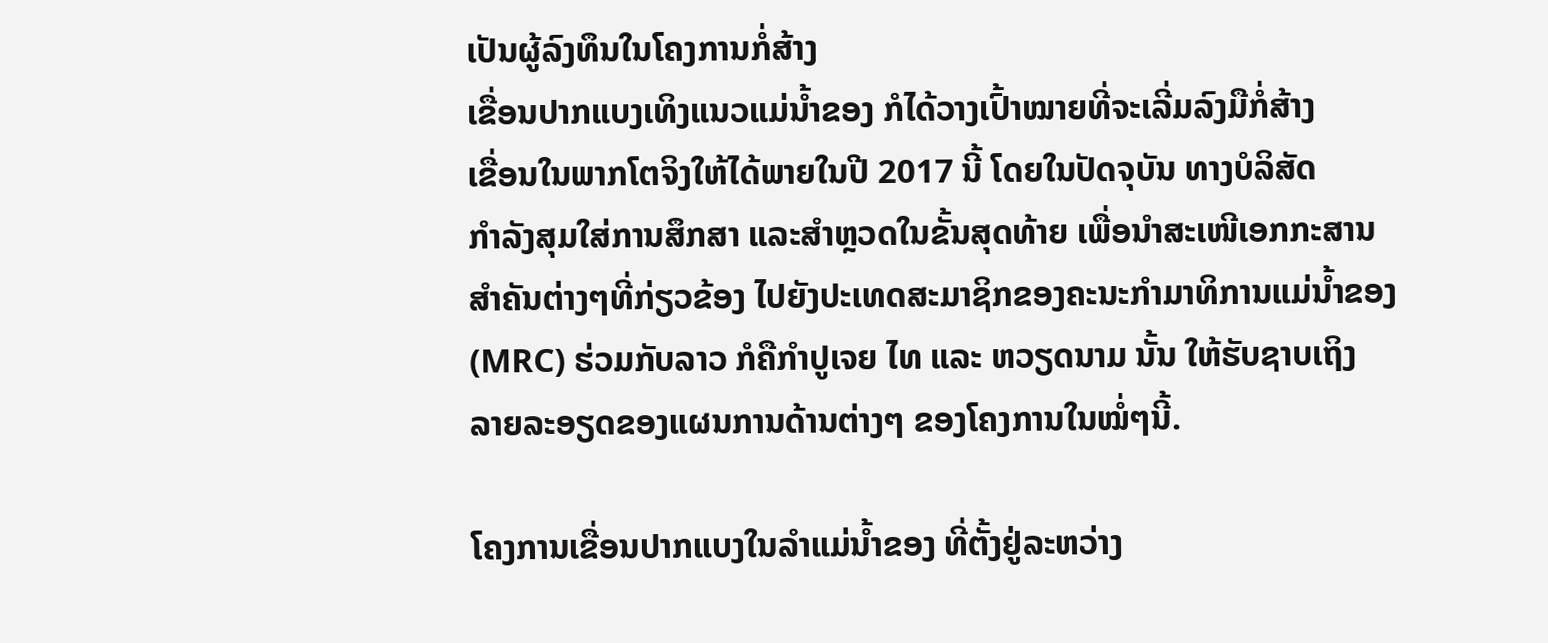ເປັນຜູ້ລົງທຶນໃນໂຄງການກໍ່ສ້າງ
ເຂື່ອນປາກແບງເທິງແນວແມ່ນ້ຳຂອງ ກໍໄດ້ວາງເປົ້າໝາຍທີ່ຈະເລີ່ມລົງມືກໍ່ສ້າງ
ເຂື່ອນໃນພາກໂຕຈິງໃຫ້ໄດ້ພາຍໃນປີ 2017 ນີ້ ໂດຍໃນປັດຈຸບັນ ທາງບໍລິສັດ
ກຳລັງສຸມໃສ່ການສຶກສາ ແລະສຳຫຼວດໃນຂັ້ນສຸດທ້າຍ ເພື່ອນຳສະເໜີເອກກະສານ
ສຳຄັນຕ່າງໆທີ່ກ່ຽວຂ້ອງ ໄປຍັງປະເທດສະມາຊິກຂອງຄະນະກຳມາທິການແມ່ນ້ຳຂອງ
(MRC) ຮ່ວມກັບລາວ ກໍຄືກຳປູເຈຍ ໄທ ແລະ ຫວຽດນາມ ນັ້ນ ໃຫ້ຮັບຊາບເຖິງ
ລາຍລະອຽດຂອງແຜນການດ້ານຕ່າງໆ ຂອງໂຄງການໃນໝໍ່ໆນີ້.

ໂຄງການເຂື່ອນປາກແບງໃນລໍາແມ່ນ້ຳຂອງ ທີ່ຕັ້ງຢູ່ລະຫວ່າງ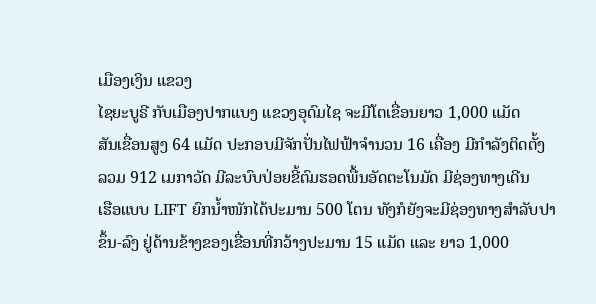ເມືອງເງິນ ແຂວງ
ໄຊຍະບູຣີ ກັບເມືອງປາກແບງ ແຂວງອຸດົມໄຊ ຈະມີໂຕເຂື່ອນຍາວ 1,000 ແມັດ
ສັນເຂື່ອນສູງ 64 ແມັດ ປະກອບມີຈັກປັ່ນໄຟຟ້າຈຳນວນ 16 ເຄື່ອງ ມີກຳລັງຕິດຕັ້ງ
ລວມ 912 ເມກາວັດ ມີລະບົບປ່ອຍຂີ້ຕົມຮອດພື້ນອັດຕະໂນມັດ ມີຊ່ອງທາງເດີນ
ເຮືອແບບ LIFT ຍົກນ້ຳໜັກໄດ້ປະມານ 500 ໂຕນ ທັງກໍຍັງຈະມີຊ່ອງທາງສຳລັບປາ
ຂຶ້ນ-ລົງ ຢູ່ດ້ານຂ້າງຂອງເຂື່ອນທີ່ກວ້າງປະມານ 15 ແມັດ ແລະ ຍາວ 1,000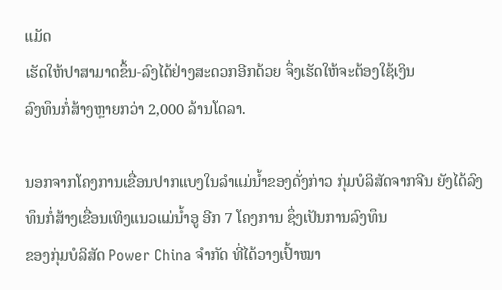ແມັດ
ເຮັດໃຫ້ປາສາມາດຂຶ້ນ-ລົງໄດ້ຢ່າງສະດວກອີກດ້ວຍ ຈຶ່ງເຮັດໃຫ້ຈະຕ້ອງໃຊ້ເງິນ
ລົງທຶນກໍ່ສ້າງຫຼາຍກວ່າ 2,000 ລ້ານໂດລາ.

ນອກຈາກໂຄງການເຂື່ອນປາກແບງໃນລໍາແມ່ນ້ຳຂອງດັ່ງກ່າວ ກຸ່ມບໍລິສັດຈາກຈີນ ຍັງໄດ້ລົງທຶນກໍ່ສ້າງເຂື່ອນເທິງແນວແມ່ນ້ຳອູ ອີກ 7 ໂຄງການ ຊຶ່ງເປັນການລົງທຶນ
ຂອງກຸ່ມບໍລິສັດ Power China ຈຳກັດ ທີ່ໄດ້ວາງເປົ້າໝາ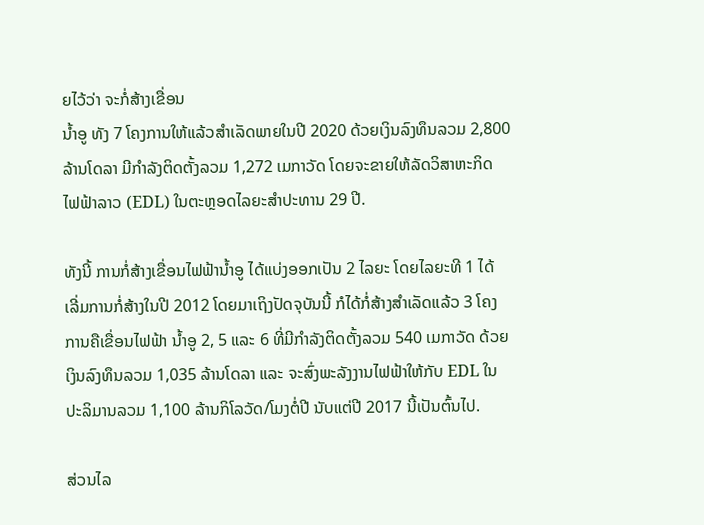ຍໄວ້ວ່າ ຈະກໍ່ສ້າງເຂື່ອນ
ນ້ຳອູ ທັງ 7 ໂຄງການໃຫ້ແລ້ວສຳເລັດພາຍໃນປີ 2020 ດ້ວຍເງິນລົງທຶນລວມ 2,800
ລ້ານໂດລາ ມີກຳລັງຕິດຕັ້ງລວມ 1,272 ເມກາວັດ ໂດຍຈະຂາຍໃຫ້ລັດວິສາຫະກິດ
ໄຟຟ້າລາວ (EDL) ໃນຕະຫຼອດໄລຍະສຳປະທານ 29 ປີ.

ທັງນີ້ ການກໍ່ສ້າງເຂື່ອນໄຟຟ້ານ້ຳອູ ໄດ້ແບ່ງອອກເປັນ 2 ໄລຍະ ໂດຍໄລຍະທີ 1 ໄດ້
ເລີ່ມການກໍ່ສ້າງໃນປີ 2012 ໂດຍມາເຖິງປັດຈຸບັນນີ້ ກໍໄດ້ກໍ່ສ້າງສຳເລັດແລ້ວ 3 ໂຄງ
ການຄືເຂື່ອນໄຟຟ້າ ນ້ຳອູ 2, 5 ແລະ 6 ທີ່ມີກຳລັງຕິດຕັ້ງລວມ 540 ເມກາວັດ ດ້ວຍ
ເງິນລົງທຶນລວມ 1,035 ລ້ານໂດລາ ແລະ ຈະສົ່ງພະລັງງານໄຟຟ້າໃຫ້ກັບ EDL ໃນ
ປະລິມານລວມ 1,100 ລ້ານກິໂລວັດ/ໂມງຕໍ່ປີ ນັບແຕ່ປີ 2017 ນີ້ເປັນຕົ້ນໄປ.

ສ່ວນໄລ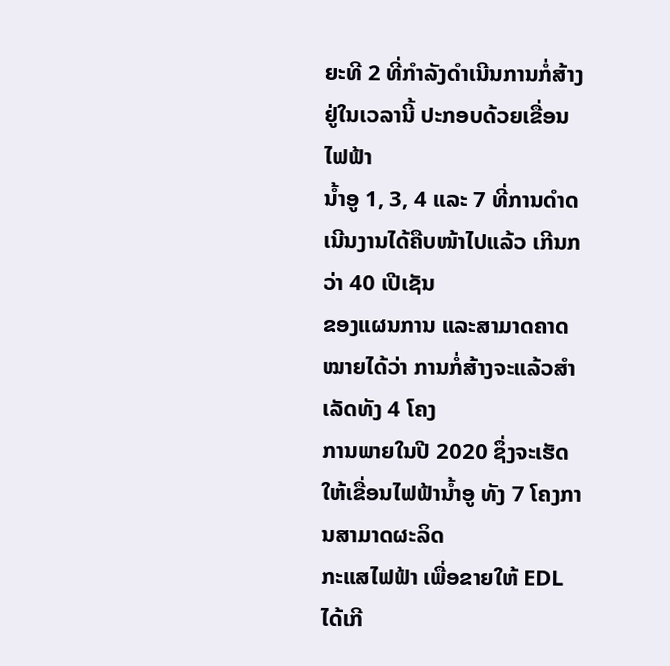ຍະທີ 2 ທີ່ກຳລັງດຳເນີນການກໍ່ສ້າງຢູ່ໃນເວລານີ້ ປະກອບດ້ວຍເຂື່ອນໄຟຟ້າ
ນ້ຳອູ 1, 3, 4 ແລະ 7 ທີ່ການດຳດເນີນງານໄດ້ຄືບໜ້າໄປແລ້ວ ເກີນກວ່າ 40 ເປີເຊັນ
ຂອງແຜນການ ແລະສາມາດຄາດໝາຍໄດ້ວ່າ ການກໍ່ສ້າງຈະແລ້ວສຳເລັດທັງ 4 ໂຄງ
ການພາຍໃນປີ 2020 ຊຶ່ງຈະເຮັດໃຫ້ເຂື່ອນໄຟຟ້ານ້ຳອູ ທັງ 7 ໂຄງການສາມາດຜະລິດ
ກະແສໄຟຟ້າ ເພື່ອຂາຍໃຫ້ EDL ໄດ້ເກີ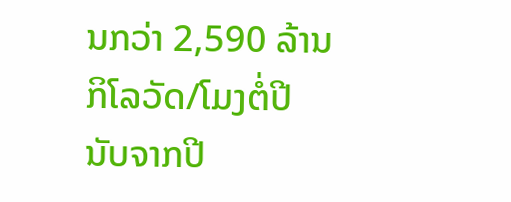ນກວ່າ 2,590 ລ້ານກິໂລວັດ/ໂມງຕໍ່ປີ ນັບຈາກປີ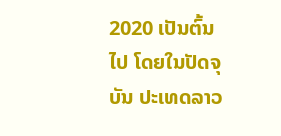2020 ເປັນຕົ້ນໄປ ໂດຍໃນປັດຈຸບັນ ປະເທດລາວ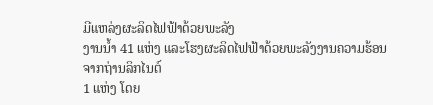ມີແຫລ່ງຜະລິດໄຟຟ້າດ້ວຍພະລັງ
ງານນ້ຳ 41 ແຫ່ງ ແລະໂຮງຜະລິດໄຟຟ້າດ້ວຍພະລັງງານຄວາມຮ້ອນ ຈາກຖ່ານລິກໄນຕ໌
1 ແຫ່ງ ໂດຍ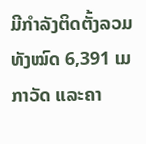ມີກຳລັງຕິດຕັ້ງລວມທັງໝົດ 6,391 ເມກາວັດ ແລະຄາ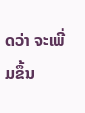ດວ່າ ຈະເພີ່ມຂຶ້ນ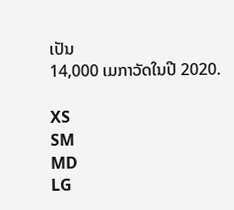ເປັນ
14,000 ເມກາວັດໃນປີ 2020.

XS
SM
MD
LG